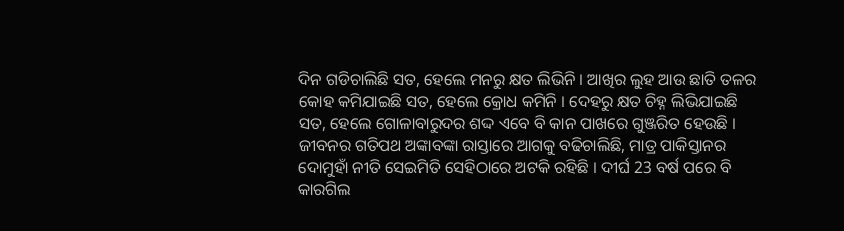ଦିନ ଗଡିଚାଲିଛି ସତ, ହେଲେ ମନରୁ କ୍ଷତ ଲିଭିନି । ଆଖିର ଲୁହ ଆଉ ଛାତି ତଳର କୋହ କମିଯାଇଛି ସତ, ହେଲେ କ୍ରୋଧ କମିନି । ଦେହରୁ କ୍ଷତ ଚିହ୍ନ ଲିଭିଯାଇଛି ସତ, ହେଲେ ଗୋଳାବାରୁଦର ଶଦ୍ଦ ଏବେ ବି କାନ ପାଖରେ ଗୁଞ୍ଜରିତ ହେଉଛି । ଜୀବନର ଗତିପଥ ଅଙ୍କାବଙ୍କା ରାସ୍ତାରେ ଆଗକୁ ବଢିଚାଲିଛି, ମାତ୍ର ପାକିସ୍ତାନର ଦୋମୁହାଁ ନୀତି ସେଇମିତି ସେହିଠାରେ ଅଟକି ରହିଛି । ଦୀର୍ଘ 23 ବର୍ଷ ପରେ ବି କାରଗିଲ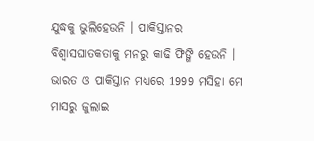ଯୁଦ୍ଧକୁ ଭୁଲିହେଉନି । ପାକିସ୍ତାନର ବିଶ୍ୱାସଘାତକତାକୁ ମନରୁ କାଢି ଫିଙ୍ଗି ହେଉନି । ଭାରତ ଓ ପାକିସ୍ତାନ ମଧ୍ୟରେ 1999 ମସିହା ମେ ମାସରୁ ଜୁଲାଇ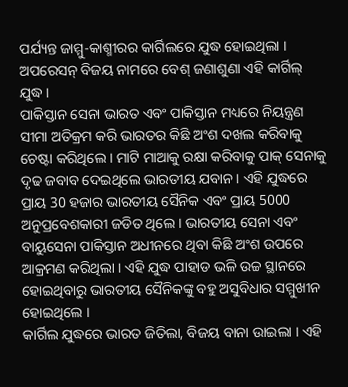ପର୍ଯ୍ୟନ୍ତ ଜାମ୍ମୁ-କାଶ୍ମୀରର କାର୍ଗିଲରେ ଯୁଦ୍ଧ ହୋଇଥିଲା । ଅପରେସନ୍ ବିଜୟ ନାମରେ ବେଶ୍ ଜଣାଶୁଣା ଏହି କାର୍ଗିଲ୍ ଯୁଦ୍ଧ ।
ପାକିସ୍ତାନ ସେନା ଭାରତ ଏବଂ ପାକିସ୍ତାନ ମଧ୍ୟରେ ନିୟନ୍ତ୍ରଣ ସୀମା ଅତିକ୍ରମ କରି ଭାରତର କିଛି ଅଂଶ ଦଖଲ କରିବାକୁ ଚେଷ୍ଟା କରିଥିଲେ । ମାଟି ମାଆକୁ ରକ୍ଷା କରିବାକୁ ପାକ୍ ସେନାକୁ ଦୃଢ ଜବାବ ଦେଇଥିଲେ ଭାରତୀୟ ଯବାନ । ଏହି ଯୁଦ୍ଧରେ ପ୍ରାୟ 30 ହଜାର ଭାରତୀୟ ସୈନିକ ଏବଂ ପ୍ରାୟ 5000 ଅନୁପ୍ରବେଶକାରୀ ଜଡିତ ଥିଲେ । ଭାରତୀୟ ସେନା ଏବଂ ବାୟୁସେନା ପାକିସ୍ତାନ ଅଧୀନରେ ଥିବା କିଛି ଅଂଶ ଉପରେ ଆକ୍ରମଣ କରିଥିଲା । ଏହି ଯୁଦ୍ଧ ପାହାଡ ଭଳି ଉଚ୍ଚ ସ୍ଥାନରେ ହୋଇଥିବାରୁ ଭାରତୀୟ ସୈନିକଙ୍କୁ ବହୁ ଅସୁବିଧାର ସମ୍ମୁଖୀନ ହୋଇଥିଲେ ।
କାର୍ଗିଲ ଯୁଦ୍ଧରେ ଭାରତ ଜିତିଲା, ବିଜୟ ବାନା ଉାଇଲା । ଏହି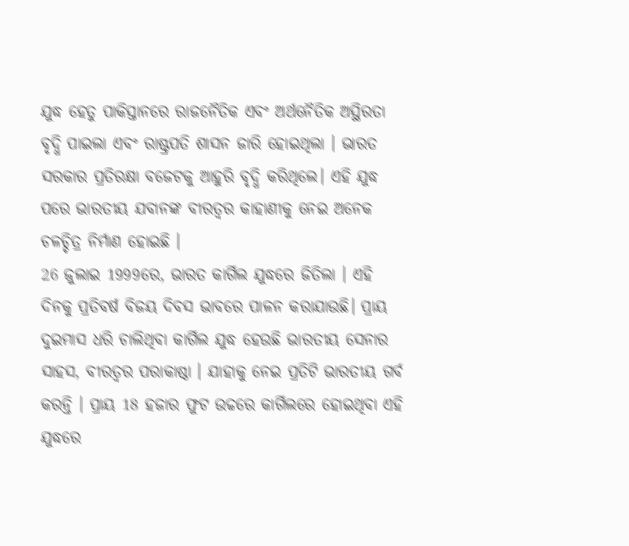ଯୁଦ୍ଧ ହେତୁ ପାକିସ୍ତାନରେ ରାଜନୈତିକ ଏବଂ ଅର୍ଥନୈତିକ ଅସ୍ଥିରତା ବୃଦ୍ଧି ପାଇଲା ଏବଂ ରାଷ୍ଟ୍ରପତି ଶାସନ ଜାରି ହୋଇଥିଲା । ଭାରତ ସରକାର ପ୍ରତିରକ୍ଷା ବଜେଟକୁ ଆହୁରି ବୃଦ୍ଧି କରିଥିଲେ। ଏହି ଯୁଦ୍ଧ ପରେ ଭାରତୀୟ ଯବାନଙ୍କ ବୀରତ୍ୱର କାହାଣୀକୁ ନେଇ ଅନେକ ଚଳଚ୍ଚିତ୍ର ନିର୍ମାଣ ହୋଇଛି ।
26 ଜୁଲାଇ 1999ରେ, ଭାରତ କାର୍ଗିଲ ଯୁଦ୍ଧରେ ଜିତିଲା । ଏହି ଦିନକୁ ପ୍ରତିବର୍ଷ ବିଜୟ ଦିବସ ଭାବରେ ପାଳନ କରାଯାଉଛି। ପ୍ରାୟ ଦୁଇମାସ ଧରି ଚାଲିଥିବା କାର୍ଗିଲ ଯୁଦ୍ଧ ହେଉଛି ଭାରତୀୟ ସେନାର ସାହସ, ବୀରତ୍ୱର ପରାକାଷ୍ଠା । ଯାହାକୁ ନେଇ ପ୍ରତିଟି ଭାରତୀୟ ଗର୍ବ କରନ୍ତି । ପ୍ରାୟ 18 ହଜାର ଫୁଟ ଉଚ୍ଚରେ କାର୍ଗିଲରେ ହୋଇଥିବା ଏହି ଯୁଦ୍ଧରେ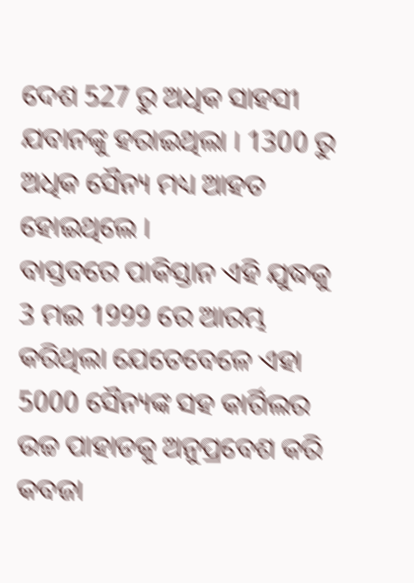ଦେଶ 527 ରୁ ଅଧିକ ସାହସୀ ଯବାନଙ୍କୁ ହରାଇଥିଲା । 1300 ରୁ ଅଧିକ ସୈନ୍ୟ ମଧ୍ୟ ଆହତ ହୋଇଥିଲେ ।
ବାସ୍ତବରେ ପାକିସ୍ତାନ ଏହି ଯୁଦ୍ଧକୁ 3 ମଇ 1999 ରେ ଆରମ୍ଭ କରିଥିଲା ଯେତେବେଳେ ଏହା 5000 ସୈନ୍ୟଙ୍କ ସହ କାର୍ଗିଲର ଉଚ୍ଚ ପାହାଡକୁ ଅନୁପ୍ରବେଶ କରି କବଜା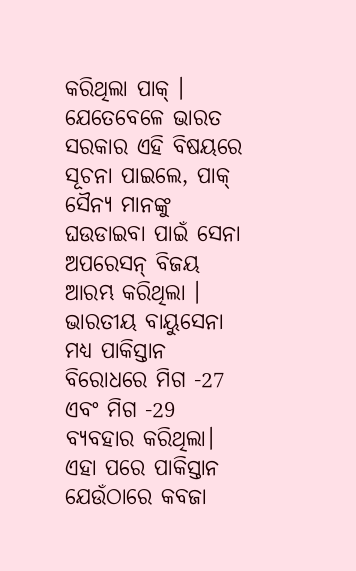କରିଥିଲା ପାକ୍ । ଯେତେବେଳେ ଭାରତ ସରକାର ଏହି ବିଷୟରେ ସୂଚନା ପାଇଲେ, ପାକ୍ ସୈନ୍ୟ ମାନଙ୍କୁ ଘଉଡାଇବା ପାଇଁ ସେନା ଅପରେସନ୍ ବିଜୟ ଆରମ୍ଭ କରିଥିଲା ।
ଭାରତୀୟ ବାୟୁସେନା ମଧ୍ୟ ପାକିସ୍ତାନ ବିରୋଧରେ ମିଗ -27 ଏବଂ ମିଗ -29 ବ୍ୟବହାର କରିଥିଲା। ଏହା ପରେ ପାକିସ୍ତାନ ଯେଉଁଠାରେ କବଜା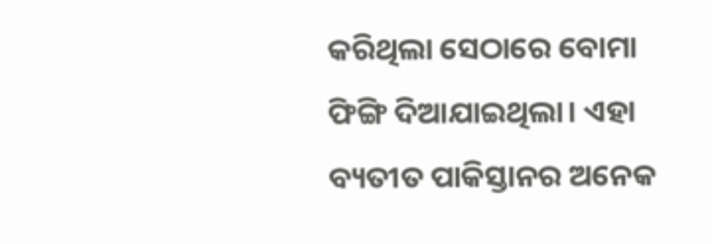କରିଥିଲା ସେଠାରେ ବୋମା ଫିଙ୍ଗି ଦିଆଯାଇଥିଲା। ଏହା ବ୍ୟତୀତ ପାକିସ୍ତାନର ଅନେକ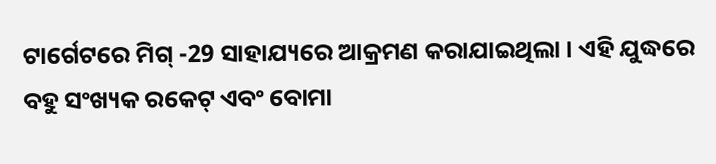ଟାର୍ଗେଟରେ ମିଗ୍ -29 ସାହାଯ୍ୟରେ ଆକ୍ରମଣ କରାଯାଇଥିଲା । ଏହି ଯୁଦ୍ଧରେ ବହୁ ସଂଖ୍ୟକ ରକେଟ୍ ଏବଂ ବୋମା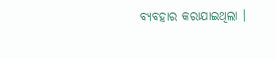ବ୍ୟବହାର କରାଯାଇଥିଲା ।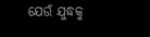ଯେଉଁ ଯୁଦ୍ଧକୁ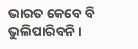ଭାରତ କେବେ ବି ଭୁଲିପାରିବନି ।